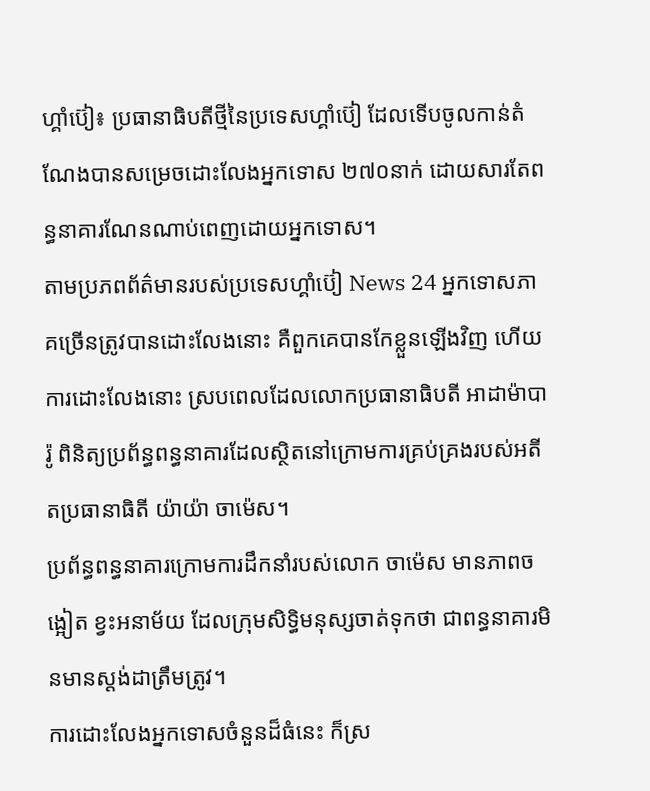ហ្គាំប៊ៀ៖ ប្រធានាធិបតីថ្មីនៃប្រទេសហ្គាំប៊ៀ ដែលទើបចូលកាន់តំណែងបានសម្រេចដោះលែងអ្នកទោស ២៧០នាក់ ដោយសារតែពន្ធនាគារណែនណាប់ពេញដោយអ្នកទោស។
តាមប្រភពព័ត៌មានរបស់ប្រទេសហ្គាំប៊ៀ News 24 អ្នកទោសភាគច្រើនត្រូវបានដោះលែងនោះ គឺពួកគេបានកែខ្លួនឡើងវិញ ហើយការដោះលែងនោះ ស្របពេលដែលលោកប្រធានាធិបតី អាដាម៉ាបារ៉ូ ពិនិត្យប្រព័ន្ធពន្ធនាគារដែលស្ថិតនៅក្រោមការគ្រប់គ្រងរបស់អតីតប្រធានាធិតី យ៉ាយ៉ា ចាម៉េស។
ប្រព័ន្ធពន្ធនាគារក្រោមការដឹកនាំរបស់លោក ចាម៉េស មានភាពចង្អៀត ខ្វះអនាម័យ ដែលក្រុមសិទ្ធិមនុស្សចាត់ទុកថា ជាពន្ធនាគារមិនមានស្តង់ដាត្រឹមត្រូវ។
ការដោះលែងអ្នកទោសចំនួនដ៏ធំនេះ ក៏ស្រ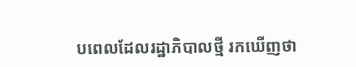បពេលដែលរដ្ឋាភិបាលថ្មី រកឃើញថា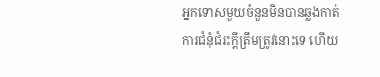អ្នកទោសមួយចំនួនមិនបានឆ្លងកាត់ការជំនុំជំរះក្តីត្រឹមត្រូវនោះទេ ហើយ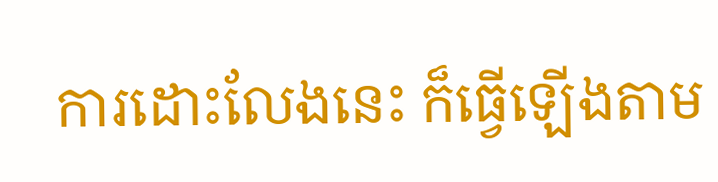ការដោះលែងនេះ ក៏ធ្វើឡើងតាម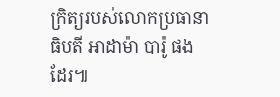ក្រិត្យរបស់លោកប្រធានាធិបតី អាដាម៉ា បារ៉ូ ផងដែរ៕